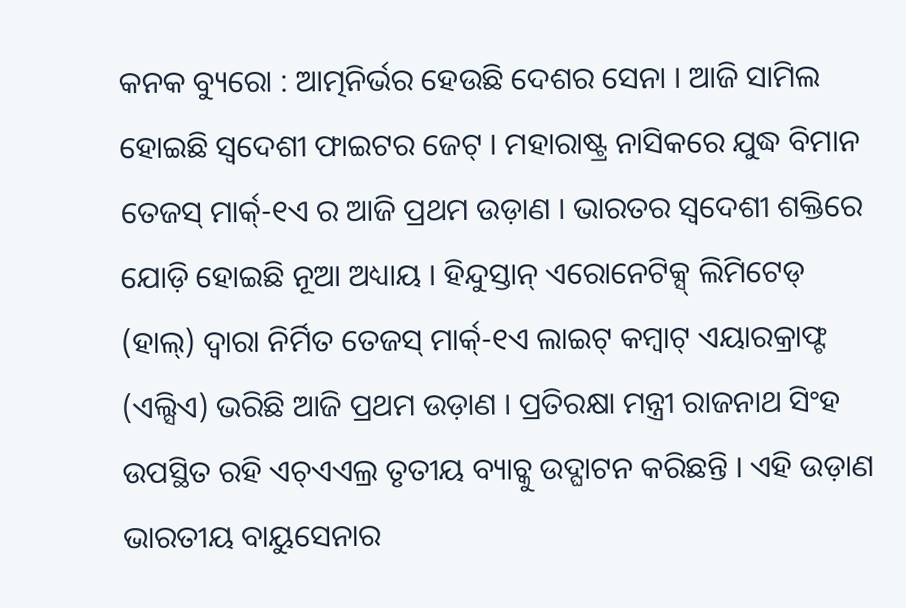କନକ ବ୍ୟୁରୋ : ଆତ୍ମନିର୍ଭର ହେଉଛି ଦେଶର ସେନା । ଆଜି ସାମିଲ ହୋଇଛି ସ୍ୱଦେଶୀ ଫାଇଟର ଜେଟ୍ । ମହାରାଷ୍ଟ୍ର ନାସିକରେ ଯୁଦ୍ଧ ବିମାନ ତେଜସ୍ ମାର୍କ୍-୧ଏ ର ଆଜି ପ୍ରଥମ ଉଡ଼ାଣ । ଭାରତର ସ୍ୱଦେଶୀ ଶକ୍ତିରେ ଯୋଡ଼ି ହୋଇଛି ନୂଆ ଅଧ୍ୟାୟ । ହିନ୍ଦୁସ୍ତାନ୍ ଏରୋନେଟିକ୍ସ୍ ଲିମିଟେଡ୍ (ହାଲ୍) ଦ୍ୱାରା ନିର୍ମିତ ତେଜସ୍ ମାର୍କ୍-୧ଏ ଲାଇଟ୍ କମ୍ବାଟ୍ ଏୟାରକ୍ରାଫ୍ଟ (ଏଲ୍ସିଏ) ଭରିଛି ଆଜି ପ୍ରଥମ ଉଡ଼ାଣ । ପ୍ରତିରକ୍ଷା ମନ୍ତ୍ରୀ ରାଜନାଥ ସିଂହ ଉପସ୍ଥିତ ରହି ଏଚ୍ଏଏଲ୍ର ତୃତୀୟ ବ୍ୟାଚ୍କୁ ଉଦ୍ଘାଟନ କରିଛନ୍ତି । ଏହି ଉଡ଼ାଣ ଭାରତୀୟ ବାୟୁସେନାର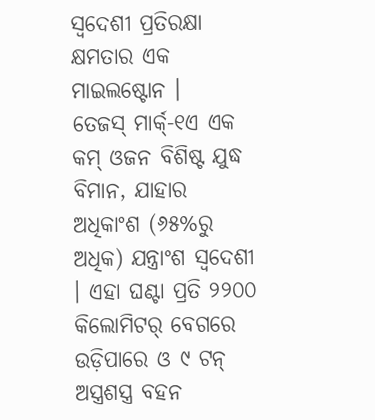ସ୍ୱଦେଶୀ ପ୍ରତିରକ୍ଷା କ୍ଷମତାର ଏକ ମାଇଲଷ୍ଟୋନ ।
ତେଜସ୍ ମାର୍କ୍-୧ଏ ଏକ କମ୍ ଓଜନ ବିଶିଷ୍ଟ ଯୁଦ୍ଧ ବିମାନ, ଯାହାର ଅଧିକାଂଶ (୬୫%ରୁ ଅଧିକ) ଯନ୍ତ୍ରାଂଶ ସ୍ୱଦେଶୀ । ଏହା ଘଣ୍ଟା ପ୍ରତି ୨୨୦୦ କିଲୋମିଟର୍ ବେଗରେ ଉଡ଼ିପାରେ ଓ ୯ ଟନ୍ ଅସ୍ତ୍ରଶସ୍ତ୍ର ବହନ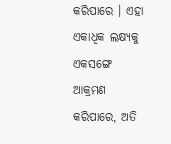କରିପାରେ । ଏହା ଏକାଧିକ ଲକ୍ଷ୍ୟକୁ ଏକସଙ୍ଗେ ଆକ୍ରମଣ କରିପାରେ, ଅତି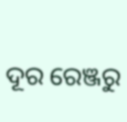ଦୂର ରେଞ୍ଜରୁ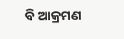ବି ଆକ୍ରମଣ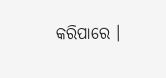କରିପାରେ ।